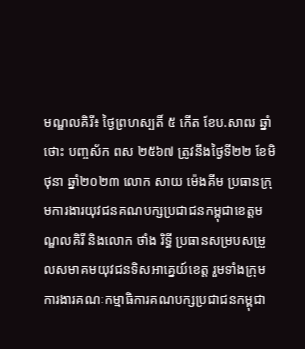មណ្ឌលគិរី៖ ថ្ងៃព្រហស្បតិ៍ ៥ កើត ខែប.សាឍ ឆ្នាំថោះ បញ្ចស័ក ពស ២៥៦៧ ត្រូវនឹងថ្ងៃទី២២ ខែមិថុនា ឆ្នាំ២០២៣ លោក សាយ ម៉េងគីម ប្រធានក្រុមការងារយុវជនគណបក្សប្រជាជនកម្ពុជាខេត្តមណ្ឌលគិរី និងលោក ថាំង រិទ្ធី ប្រធានសម្របសម្រួលសមាគមយុវជនទិសអាគ្នេយ៍ខេត្ត រួមទាំងក្រុមការងារគណៈកម្មាធិការគណបក្សប្រជាជនកម្ពុជា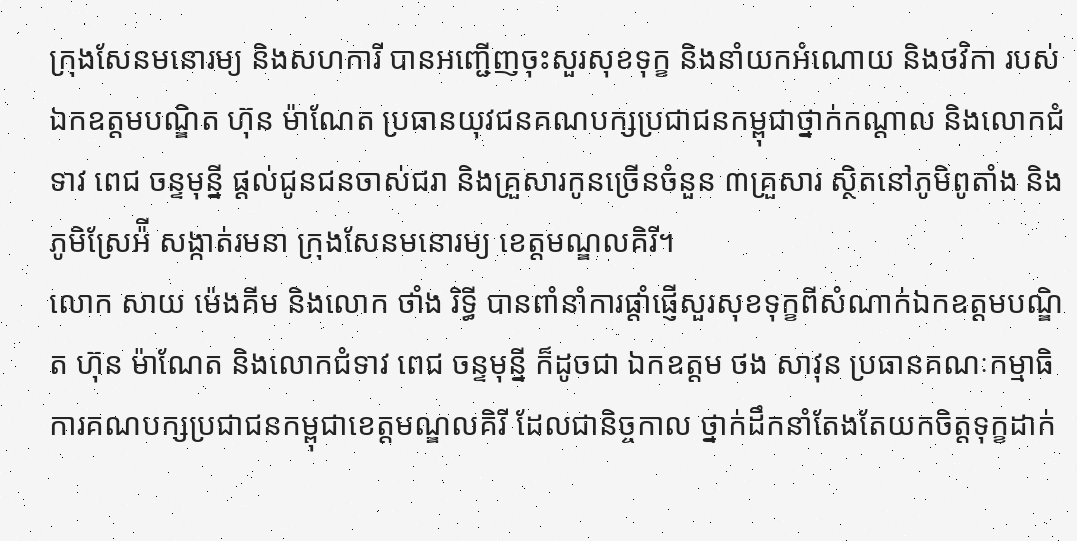ក្រុងសែនមនោរម្យ និងសហការី បានអញ្ជើញចុះសួរសុខទុក្ខ និងនាំយកអំណោយ និងថវិកា របស់ឯកឧត្តមបណ្ឌិត ហ៊ុន ម៉ាណែត ប្រធានយុវជនគណបក្សប្រជាជនកម្ពុជាថ្នាក់កណ្តាល និងលោកជំទាវ ពេជ ចន្ទមុន្នី ផ្តល់ជូនជនចាស់ជរា និងគ្រួសារកូនច្រើនចំនួន ៣គ្រួសារ ស្ថិតនៅភូមិពូតាំង និងភូមិស្រែអ៉ី សង្កាត់រមនា ក្រុងសែនមនោរម្យ ខេត្តមណ្ឌលគិរី។
លោក សាយ ម៉េងគីម និងលោក ថាំង រិទ្ធី បានពាំនាំការផ្តាំផ្ញើសួរសុខទុក្ខពីសំណាក់ឯកឧត្តមបណ្ឌិត ហ៊ុន ម៉ាណែត និងលោកជំទាវ ពេជ ចន្ទមុន្នី ក៏ដូចជា ឯកឧត្តម ថង សាវុន ប្រធានគណៈកម្មាធិការគណបក្សប្រជាជនកម្ពុជាខេត្តមណ្ឌលគិរី ដែលជានិច្ចកាល ថ្នាក់ដឹកនាំតែងតែយកចិត្តទុក្ខដាក់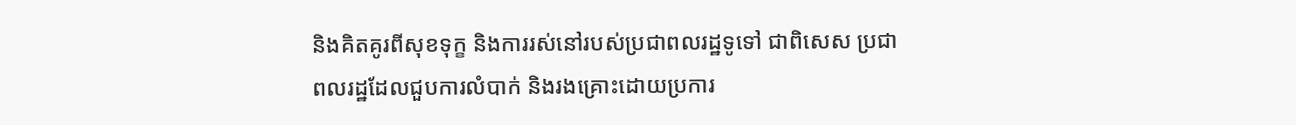និងគិតគូរពីសុខទុក្ខ និងការរស់នៅរបស់ប្រជាពលរដ្ឋទូទៅ ជាពិសេស ប្រជាពលរដ្ឋដែលជួបការលំបាក់ និងរងគ្រោះដោយប្រការ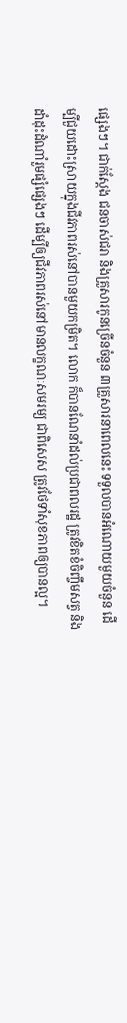ផ្សេងៗ។ ជាក់ស្តែង ជនចាស់ជរា និងគ្រួសារកូនច្រើនចំនួន ៣គ្រួសារនាពេលនេះ ទទួលបានអំណោយមួយចំនួន ដើម្បីជួយដោះស្រាយក្នុងជីវភាពរស់នៅបានមួយកម្រិត។ លោក ក៏បានណែនាំដល់ប្រជាពលរដ្ឋ ត្រូវខិតខំចិញ្ចឹមសត្វ និងដាំដុះដំណាំរួមផ្សំផ្សេងៗ ដើម្បីឲ្យជីវភាពរស់នៅមានលក្ខណៈសមរម្យ ជាពិសេស ត្រូវថែទាំសុខភាពឲ្យបានល្អ។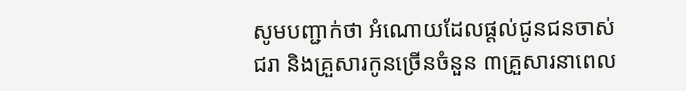សូមបញ្ជាក់ថា អំណោយដែលផ្តល់ជូនជនចាស់ជរា និងគ្រួសារកូនច្រើនចំនួន ៣គ្រួសារនាពេល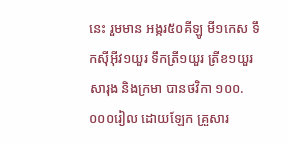នេះ រួមមាន អង្ករ៥០គីឡូ មី១កេស ទឹកស៊ីអ៊ីវ១យួរ ទឹកត្រី១យួរ ត្រីខ១យួរ សារុង និងក្រមា បានថវិកា ១០០.០០០រៀល ដោយឡែក គ្រួសារ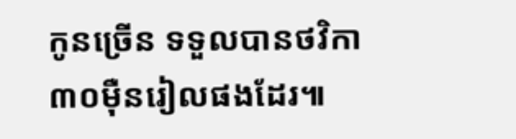កូនច្រើន ទទួលបានថវិកា ៣០ម៉ឺនរៀលផងដែរ៕